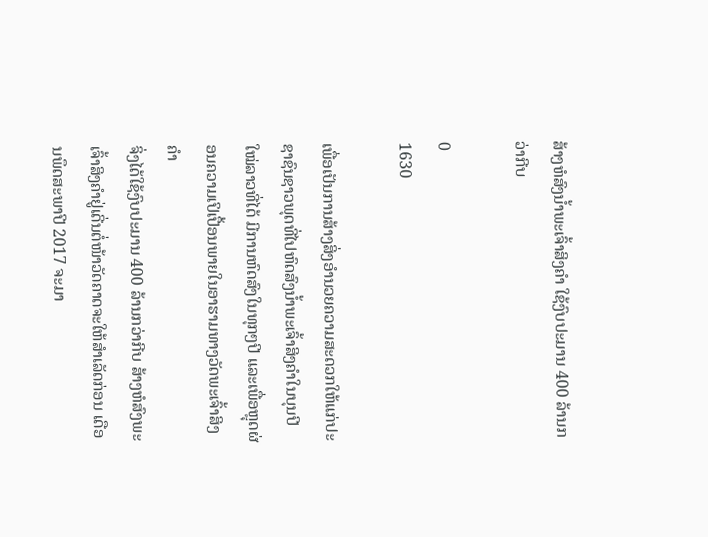ສ້າງຫໍສົງນໍ້າພະເຈົ້າສິງຄຳ ໃຊ້ງົບປະມານ 400 ລ້ານກວ່າກີບ

0
1630

ເພື່ອເປັນການສ້າງສິ່ງອໍານວຍຄວາມສະດວກໃຫ້ແກ່ປະຊາຊົນຊາວພຸດທີ່ໄປຫົດສົງນໍ້າພະເຈົ້າສິງຄໍາໃນບຸນປີໃໝ່ລາວທີ່ໄດ້ ມີການຫົດສົງໃນທຸກໆປີ ແລະເພື່ອຫຼຸດຜ່ອນຄວາມເປິເປື້ອນພາຍໃນອາຮາມທາງວັດພະເຈົ້າສິງຄໍາ
ຈິ່ງໄດ້ໃຊ້ງົບປະມານ 400 ລ້ານກວ່າກີບ ສ້າງຫໍສົງພະເຈົ້າສິງຄໍາຢູ່ເດີ່ນຕໍ່ໜ້າວັດຄາດຈະໃຫ້ສໍາເລັດກ່ອນ ເດືອນພຶດສະພາປີ 2017 ຈະມາ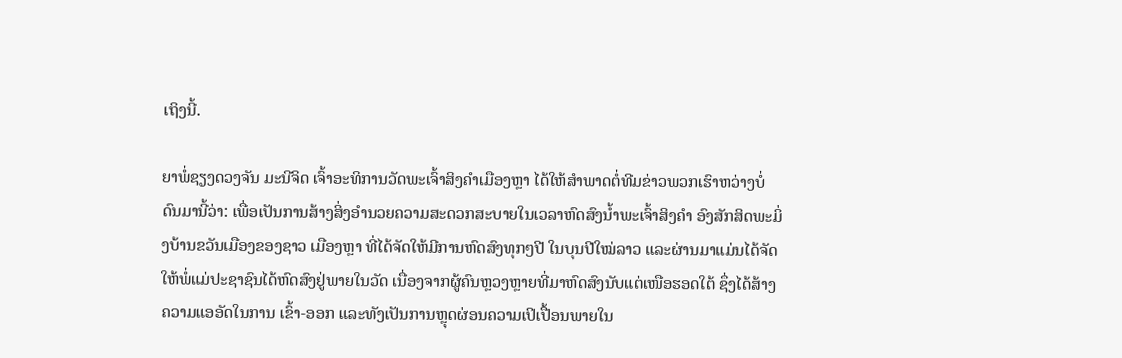ເຖິງນີ້.

ຍາພໍ່ຊຽງດວງຈັນ ມະນີຈິດ ເຈົ້າອະທິການວັດພະເຈົ້າສິງຄໍາເມືອງຫຼາ ໄດ້ໃຫ້ສໍາພາດຕໍ່ທີມຂ່າວພວກເຮົາຫວ່າງບໍ່ດົນມານີ້ວ່າ: ເພື່ອເປັນການສ້າງສິ່ງອໍານວຍຄວາມສະດວກສະບາຍໃນເວລາຫົດສົງນໍ້າພະເຈົ້າສິງຄໍາ ອົງສັກສິດພະມິ່ງບ້ານຂວັນເມືອງຂອງຊາວ ເມືອງຫຼາ ທີ່ໄດ້ຈັດໃຫ້ມີການຫົດສົງທຸກໆປີ ໃນບຸນປີໃໝ່ລາວ ແລະຜ່ານມາແມ່ນໄດ້ຈັດໃຫ້ພໍ່ແມ່ປະຊາຊົນໄດ້ຫົດສົງຢູ່ພາຍໃນວັດ ເນື່ອງຈາກຜູ້ຄົນຫຼວງຫຼາຍທີ່ມາຫົດສົງນັບແຕ່ເໜືອຮອດໃຕ້ ຊຶ່ງໄດ້ສ້າງຄວາມແອອັດໃນການ ເຂົ້າ-ອອກ ແລະທັງເປັນການຫຼຸດຜ່ອນຄວາມເປິເປື້ອນພາຍໃນ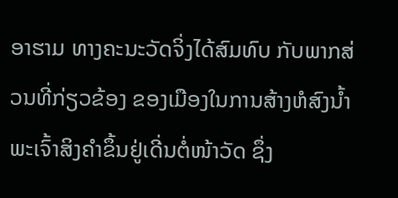ອາຮາມ ທາງຄະນະວັດຈິ່ງໄດ້ສົມທົບ ກັບພາກສ່ວນທີ່ກ່ຽວຂ້ອງ ຂອງເມືອງໃນການສ້າງຫໍສົງນໍ້າພະເຈົ້າສິງຄໍາຂຶ້ນຢູ່ເດີ່ນຕໍ່ໜ້າວັດ ຊຶ່ງ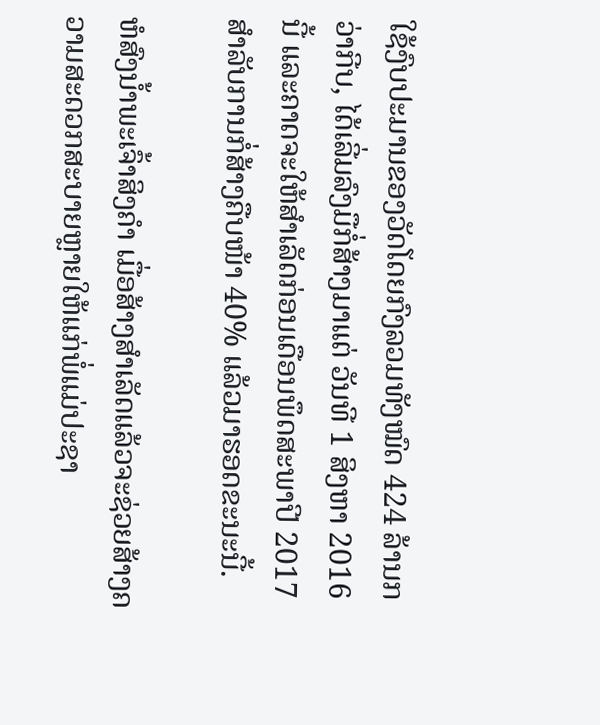ໃຊ້ງົບປະມານຂອງວັດໂດຍກົງລວມທັງໝົດ 424 ລ້ານກວ່າກີບ, ໄດ້ເລີ່ມລົງມືກໍ່ສ້າງມາແຕ່ ວັນທີ 1 ສິງຫາ 2016 ນີ້ ແລະຄາດຈະໃຫ້ສໍາເລັດກ່ອນເດືອນພຶດສະພາປີ 2017 ສໍາລັບການກໍ່ສ້າງຄືບໜ້າ 40% ແລ້ວມາຮອດຂະນະນີ້.

ຫໍສົງນໍ້າພະເຈົ້າສິງຄໍາ ເມື່ອສ້າງສໍາເລັດແລ້ວຈະຊ່ວຍສ້າງຄວາມສະດວກສະບາຍຫຼາຍໃຫ້ແກ່ພໍ່ແມ່ປະຊາ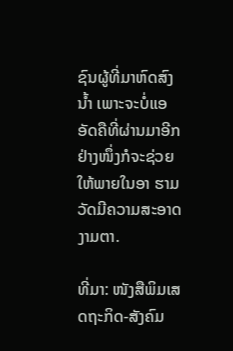ຊົນຜູ້ທີ່ມາຫົດສົງນໍ້າ ເພາະຈະບໍ່ແອອັດຄືທີ່ຜ່ານມາອີກ ຢ່າງໜຶ່ງກໍຈະຊ່ວຍໃຫ້ພາຍໃນອາ ຮາມວັດມີຄວາມສະອາດງາມຕາ.

ທີ່ມາ: ໜັງສືພິມເສດຖະກິດ-ສັງຄົມ